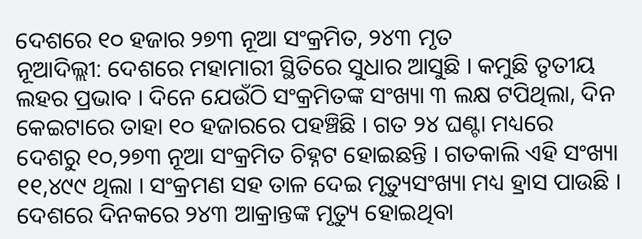ଦେଶରେ ୧୦ ହଜାର ୨୭୩ ନୂଆ ସଂକ୍ରମିତ, ୨୪୩ ମୃତ
ନୂଆଦିଲ୍ଲୀ: ଦେଶରେ ମହାମାରୀ ସ୍ଥିତିରେ ସୁଧାର ଆସୁଛି । କମୁଛି ତୃତୀୟ ଲହର ପ୍ରଭାବ । ଦିନେ ଯେଉଁଠି ସଂକ୍ରମିତଙ୍କ ସଂଖ୍ୟା ୩ ଲକ୍ଷ ଟପିଥିଲା, ଦିନ କେଇଟାରେ ତାହା ୧୦ ହଜାରରେ ପହଞ୍ଚିଛି । ଗତ ୨୪ ଘଣ୍ଟା ମଧ୍ୟରେ ଦେଶରୁ ୧୦,୨୭୩ ନୂଆ ସଂକ୍ରମିତ ଚିହ୍ନଟ ହୋଇଛନ୍ତି । ଗତକାଲି ଏହି ସଂଖ୍ୟା ୧୧,୪୯୯ ଥିଲା । ସଂକ୍ରମଣ ସହ ତାଳ ଦେଇ ମୃତ୍ୟୁସଂଖ୍ୟା ମଧ୍ୟ ହ୍ରାସ ପାଉଛି । ଦେଶରେ ଦିନକରେ ୨୪୩ ଆକ୍ରାନ୍ତଙ୍କ ମୃତ୍ୟୁ ହୋଇଥିବା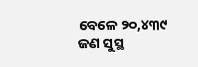ବେଳେ ୨୦,୪୩୯ ଜଣ ସୁସ୍ଥ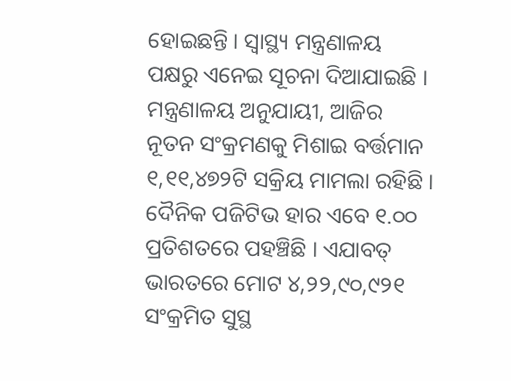ହୋଇଛନ୍ତି । ସ୍ବାସ୍ଥ୍ୟ ମନ୍ତ୍ରଣାଳୟ ପକ୍ଷରୁ ଏନେଇ ସୂଚନା ଦିଆଯାଇଛି ।
ମନ୍ତ୍ରଣାଳୟ ଅନୁଯାୟୀ, ଆଜିର ନୂତନ ସଂକ୍ରମଣକୁ ମିଶାଇ ବର୍ତ୍ତମାନ ୧,୧୧,୪୭୨ଟି ସକ୍ରିୟ ମାମଲା ରହିଛି । ଦୈନିକ ପଜିଟିଭ ହାର ଏବେ ୧.୦୦ ପ୍ରତିଶତରେ ପହଞ୍ଚିଛି । ଏଯାବତ୍ ଭାରତରେ ମୋଟ ୪,୨୨,୯୦,୯୨୧ ସଂକ୍ରମିତ ସୁସ୍ଥ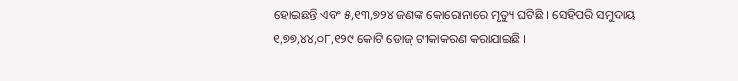ହୋଇଛନ୍ତି ଏବଂ ୫,୧୩,୭୨୪ ଜଣଙ୍କ କୋରୋନାରେ ମୃତ୍ୟୁ ଘଟିଛି । ସେହିପରି ସମୁଦାୟ ୧,୭୭,୪୪,୦୮,୧୨୯ କୋଟି ଡୋଜ୍ ଟୀକାକରଣ କରାଯାଇଛି ।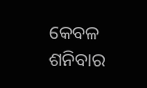କେବଳ ଶନିବାର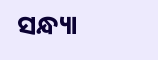ସନ୍ଧ୍ୟା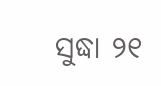ସୁଦ୍ଧା ୨୧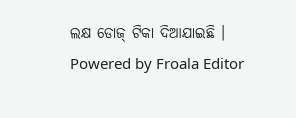ଲକ୍ଷ ଡୋଜ୍ ଟିକା ଦିଆଯାଇଛି ।
Powered by Froala Editor